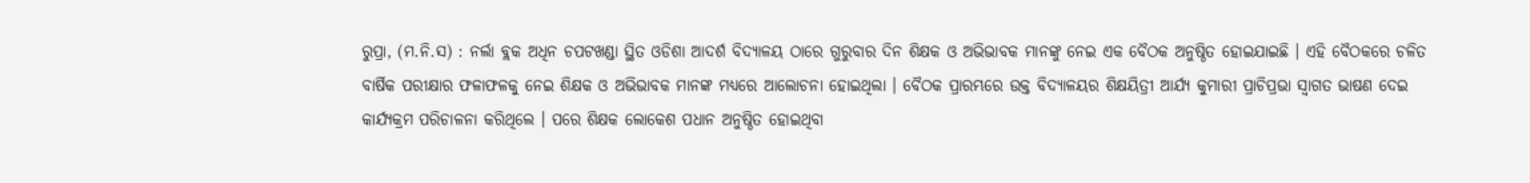ରୁପ୍ରା, (ମ.ନି.ସ) : ନର୍ଲା ବ୍ଲକ ଅଧିନ ଚପଟଖଣ୍ଡା ସ୍ଥିତ ଓଡିଶା ଆଦର୍ଶ ବିଦ୍ୟାଳୟ ଠାରେ ଗୁରୁବାର ଦିନ ଶିକ୍ଷକ ଓ ଅଭିଭାବକ ମାନଙ୍କୁ ନେଇ ଏକ ବୈଠକ ଅନୁଷ୍ଠିତ ହୋଇଯାଇଛି । ଏହି ବୈଠକରେ ଚଳିତ ବାର୍ଷିକ ପରୀକ୍ଷାର ଫଳାଫଳକୁ ନେଇ ଶିକ୍ଷକ ଓ ଅଭିଭାବକ ମାନଙ୍କ ମଧ୍ୟରେ ଆଲୋଚନା ହୋଇଥିଲା । ବୈଠକ ପ୍ରାରମ୍ଭରେ ଉକ୍ତ ବିଦ୍ୟାଳୟର ଶିକ୍ଷୟିତ୍ରୀ ଆର୍ଯ୍ୟ କୁମାରୀ ପ୍ରାଚିପ୍ରଭା ସ୍ୱାଗତ ଭାଷଣ ଦେଇ କାର୍ଯ୍ୟକ୍ରମ ପରିଚାଳନା କରିଥିଲେ । ପରେ ଶିକ୍ଷକ ଲୋକେଶ ପଧାନ ଅନୁଷ୍ଠିତ ହୋଇଥିବା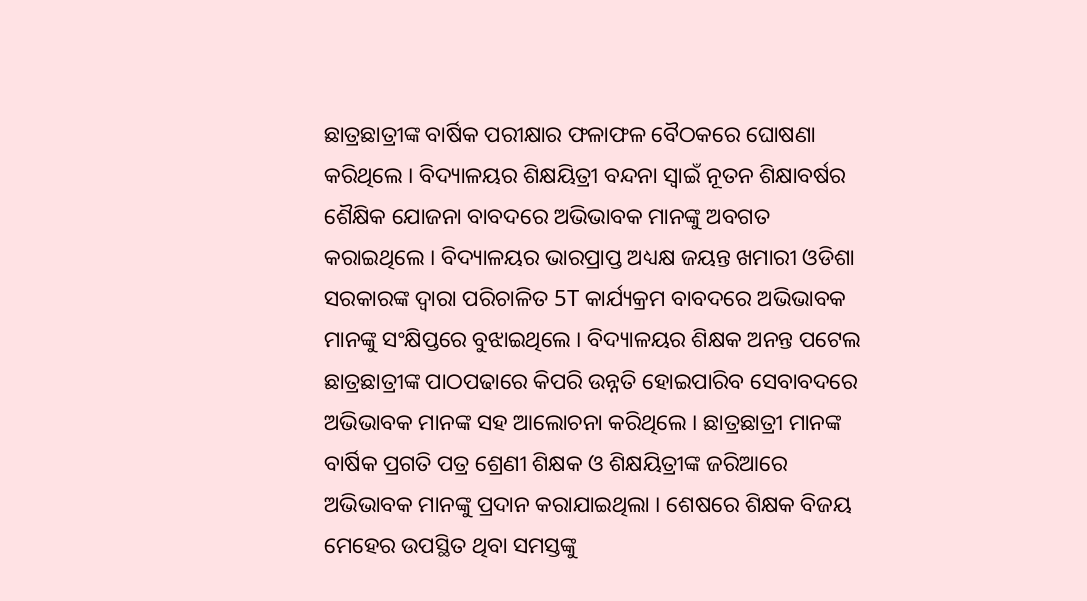ଛାତ୍ରଛାତ୍ରୀଙ୍କ ବାର୍ଷିକ ପରୀକ୍ଷାର ଫଳାଫଳ ବୈଠକରେ ଘୋଷଣା କରିଥିଲେ । ବିଦ୍ୟାଳୟର ଶିକ୍ଷୟିତ୍ରୀ ବନ୍ଦନା ସ୍ୱାଇଁ ନୂତନ ଶିକ୍ଷାବର୍ଷର ଶୈକ୍ଷିକ ଯୋଜନା ବାବଦରେ ଅଭିଭାବକ ମାନଙ୍କୁ ଅବଗତ କରାଇଥିଲେ । ବିଦ୍ୟାଳୟର ଭାରପ୍ରାପ୍ତ ଅଧ୍ୟକ୍ଷ ଜୟନ୍ତ ଖମାରୀ ଓଡିଶା ସରକାରଙ୍କ ଦ୍ୱାରା ପରିଚାଳିତ 5T କାର୍ଯ୍ୟକ୍ରମ ବାବଦରେ ଅଭିଭାବକ ମାନଙ୍କୁ ସଂକ୍ଷିପ୍ତରେ ବୁଝାଇଥିଲେ । ବିଦ୍ୟାଳୟର ଶିକ୍ଷକ ଅନନ୍ତ ପଟେଲ ଛାତ୍ରଛାତ୍ରୀଙ୍କ ପାଠପଢାରେ କିପରି ଉନ୍ନତି ହୋଇପାରିବ ସେବାବଦରେ ଅଭିଭାବକ ମାନଙ୍କ ସହ ଆଲୋଚନା କରିଥିଲେ । ଛାତ୍ରଛାତ୍ରୀ ମାନଙ୍କ ବାର୍ଷିକ ପ୍ରଗତି ପତ୍ର ଶ୍ରେଣୀ ଶିକ୍ଷକ ଓ ଶିକ୍ଷୟିତ୍ରୀଙ୍କ ଜରିଆରେ ଅଭିଭାବକ ମାନଙ୍କୁ ପ୍ରଦାନ କରାଯାଇଥିଲା । ଶେଷରେ ଶିକ୍ଷକ ବିଜୟ ମେହେର ଉପସ୍ଥିତ ଥିବା ସମସ୍ତଙ୍କୁ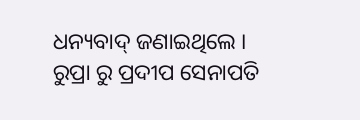ଧନ୍ୟବାଦ୍ ଜଣାଇଥିଲେ । ରୁପ୍ରା ରୁ ପ୍ରଦୀପ ସେନାପତି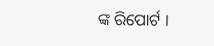ଙ୍କ ରିପୋର୍ଟ ।